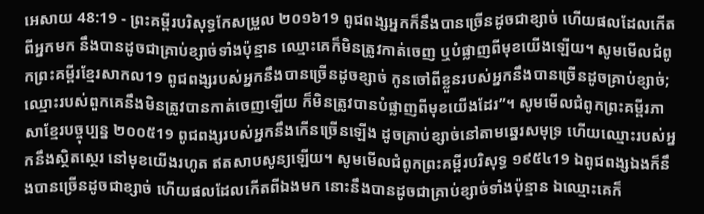អេសាយ 48:19 - ព្រះគម្ពីរបរិសុទ្ធកែសម្រួល ២០១៦19 ពូជពង្សអ្នកក៏នឹងបានច្រើនដូចជាខ្សាច់ ហើយផលដែលកើតពីអ្នកមក នឹងបានដូចជាគ្រាប់ខ្សាច់ទាំងប៉ុន្មាន ឈ្មោះគេក៏មិនត្រូវកាត់ចេញ ឬបំផ្លាញពីមុខយើងឡើយ។ សូមមើលជំពូកព្រះគម្ពីរខ្មែរសាកល19 ពូជពង្សរបស់អ្នកនឹងបានច្រើនដូចខ្សាច់ កូនចៅពីខ្លួនរបស់អ្នកនឹងបានច្រើនដូចគ្រាប់ខ្សាច់; ឈ្មោះរបស់ពួកគេនឹងមិនត្រូវបានកាត់ចេញឡើយ ក៏មិនត្រូវបានបំផ្លាញពីមុខយើងដែរ”។ សូមមើលជំពូកព្រះគម្ពីរភាសាខ្មែរបច្ចុប្បន្ន ២០០៥19 ពូជពង្សរបស់អ្នកនឹងកើនច្រើនឡើង ដូចគ្រាប់ខ្សាច់នៅតាមឆ្នេរសមុទ្រ ហើយឈ្មោះរបស់អ្នកនឹងស្ថិតស្ថេរ នៅមុខយើងរហូត ឥតសាបសូន្យឡើយ។ សូមមើលជំពូកព្រះគម្ពីរបរិសុទ្ធ ១៩៥៤19 ឯពូជពង្សឯងក៏នឹងបានច្រើនដូចជាខ្សាច់ ហើយផលដែលកើតពីឯងមក នោះនឹងបានដូចជាគ្រាប់ខ្សាច់ទាំងប៉ុន្មាន ឯឈ្មោះគេក៏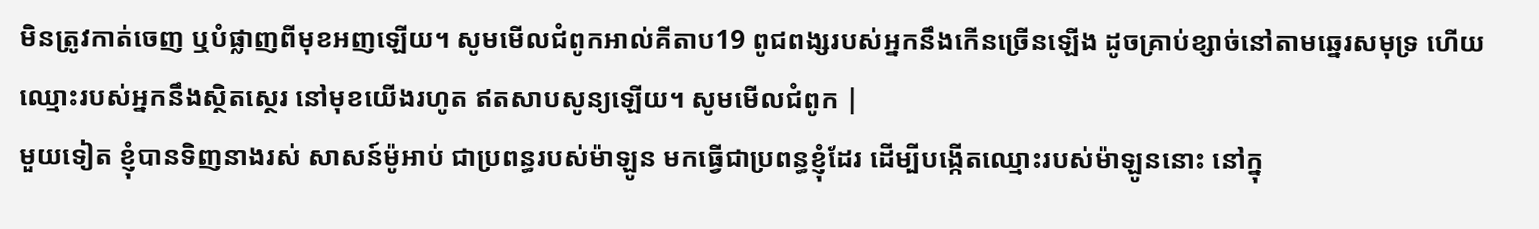មិនត្រូវកាត់ចេញ ឬបំផ្លាញពីមុខអញឡើយ។ សូមមើលជំពូកអាល់គីតាប19 ពូជពង្សរបស់អ្នកនឹងកើនច្រើនឡើង ដូចគ្រាប់ខ្សាច់នៅតាមឆ្នេរសមុទ្រ ហើយឈ្មោះរបស់អ្នកនឹងស្ថិតស្ថេរ នៅមុខយើងរហូត ឥតសាបសូន្យឡើយ។ សូមមើលជំពូក |
មួយទៀត ខ្ញុំបានទិញនាងរស់ សាសន៍ម៉ូអាប់ ជាប្រពន្ធរបស់ម៉ាឡូន មកធ្វើជាប្រពន្ធខ្ញុំដែរ ដើម្បីបង្កើតឈ្មោះរបស់ម៉ាឡូននោះ នៅក្នុ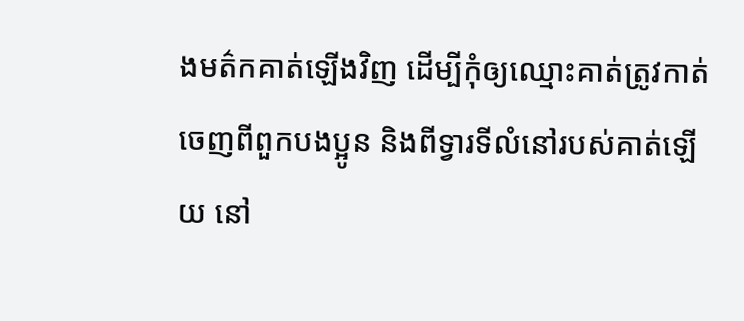ងមត៌កគាត់ឡើងវិញ ដើម្បីកុំឲ្យឈ្មោះគាត់ត្រូវកាត់ចេញពីពួកបងប្អូន និងពីទ្វារទីលំនៅរបស់គាត់ឡើយ នៅ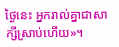ថ្ងៃនេះ អ្នករាល់គ្នាជាសាក្សីស្រាប់ហើយ»។